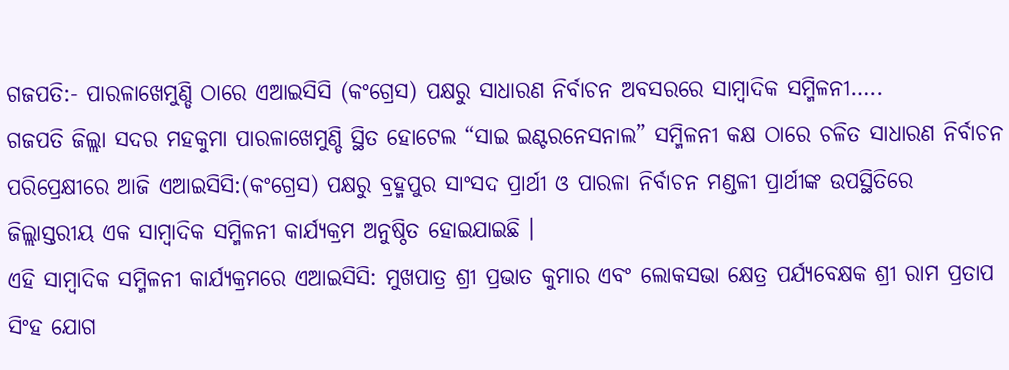ଗଜପତି:- ପାରଳାଖେମୁଣ୍ଡି ଠାରେ ଏଆଇସିସି (କଂଗ୍ରେସ) ପକ୍ଷରୁ ସାଧାରଣ ନିର୍ବାଚନ ଅବସରରେ ସାମ୍ବାଦିକ ସମ୍ମିଳନୀ…..
ଗଜପତି ଜିଲ୍ଲା ସଦର ମହକୁମା ପାରଳାଖେମୁଣ୍ଡି ସ୍ଥିତ ହୋଟେଲ “ସାଇ ଇଣ୍ଟରନେସନାଲ” ସମ୍ମିଳନୀ କକ୍ଷ ଠାରେ ଚଳିତ ସାଧାରଣ ନିର୍ବାଚନ ପରିପ୍ରେକ୍ଷୀରେ ଆଜି ଏଆଇସିସି:(କଂଗ୍ରେସ) ପକ୍ଷରୁ ବ୍ରହ୍ମପୁର ସାଂସଦ ପ୍ରାର୍ଥୀ ଓ ପାରଳା ନିର୍ବାଚନ ମଣ୍ଡଳୀ ପ୍ରାର୍ଥୀଙ୍କ ଉପସ୍ଥିତିରେ ଜିଲ୍ଲାସ୍ତରୀୟ ଏକ ସାମ୍ବାଦିକ ସମ୍ମିଳନୀ କାର୍ଯ୍ୟକ୍ରମ ଅନୁଷ୍ଠିତ ହୋଇଯାଇଛି ।
ଏହି ସାମ୍ବାଦିକ ସମ୍ମିଳନୀ କାର୍ଯ୍ୟକ୍ରମରେ ଏଆଇସିସି: ମୁଖପାତ୍ର ଶ୍ରୀ ପ୍ରଭାତ କୁମାର ଏବଂ ଲୋକସଭା କ୍ଷେତ୍ର ପର୍ଯ୍ୟବେକ୍ଷକ ଶ୍ରୀ ରାମ ପ୍ରତାପ ସିଂହ ଯୋଗ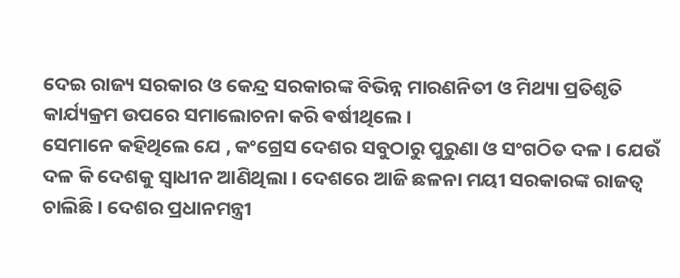ଦେଇ ରାଜ୍ୟ ସରକାର ଓ କେନ୍ଦ୍ର ସରକାରଙ୍କ ବିଭିନ୍ନ ମାରଣନିତୀ ଓ ମିଥ୍ୟା ପ୍ରତିଶୃତି କାର୍ଯ୍ୟକ୍ରମ ଉପରେ ସମାଲୋଚନା କରି ଵର୍ଷୀଥିଲେ ।
ସେମାନେ କହିଥିଲେ ଯେ , କଂଗ୍ରେସ ଦେଶର ସବୁଠାରୁ ପୁରୁଣା ଓ ସଂଗଠିତ ଦଳ । ଯେଉଁ ଦଳ କି ଦେଶକୁ ସ୍ଵାଧୀନ ଆଣିଥିଲା । ଦେଶରେ ଆଜି ଛଳନା ମୟୀ ସରକାରଙ୍କ ରାଜତ୍ଵ ଚାଲିଛି । ଦେଶର ପ୍ରଧାନମନ୍ତ୍ରୀ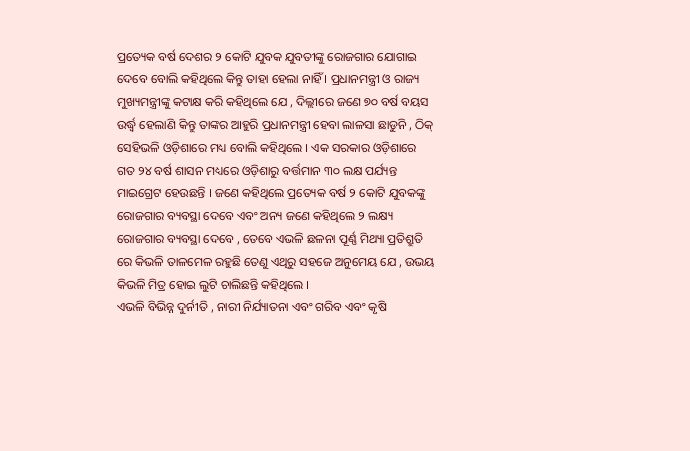ପ୍ରତ୍ୟେକ ବର୍ଷ ଦେଶର ୨ କୋଟି ଯୁବକ ଯୁବତୀଙ୍କୁ ରୋଜଗାର ଯୋଗାଇ ଦେବେ ବୋଲି କହିଥିଲେ କିନ୍ତୁ ତାହା ହେଲା ନାହିଁ । ପ୍ରଧାନମନ୍ତ୍ରୀ ଓ ରାଜ୍ୟ ମୁଖ୍ୟମନ୍ତ୍ରୀଙ୍କୁ କଟାକ୍ଷ କରି କହିଥିଲେ ଯେ , ଦିଲ୍ଲୀରେ ଜଣେ ୭୦ ବର୍ଷ ବୟସ ଉର୍ଦ୍ଧ୍ବ ହେଲାଣି କିନ୍ତୁ ତାଙ୍କର ଆହୁରି ପ୍ରଧାନମନ୍ତ୍ରୀ ହେବା ଲାଳସା ଛାଡୁନି , ଠିକ୍ ସେହିଭଳି ଓଡ଼ିଶାରେ ମଧ୍ୟ ବୋଲି କହିଥିଲେ । ଏକ ସରକାର ଓଡ଼ିଶାରେ ଗତ ୨୪ ବର୍ଷ ଶାସନ ମଧ୍ୟରେ ଓଡ଼ିଶାରୁ ବର୍ତ୍ତମାନ ୩୦ ଲକ୍ଷ ପର୍ଯ୍ୟନ୍ତ ମାଇଗ୍ରେଟ ହେଉଛନ୍ତି । ଜଣେ କହିଥିଲେ ପ୍ରତ୍ୟେକ ବର୍ଷ ୨ କୋଟି ଯୁବକଙ୍କୁ ରୋଜଗାର ବ୍ୟବସ୍ଥା ଦେବେ ଏବଂ ଅନ୍ୟ ଜଣେ କହିଥିଲେ ୨ ଲକ୍ଷ୍ୟ ରୋଜଗାର ବ୍ୟବସ୍ଥା ଦେବେ , ତେବେ ଏଭଳି ଛଳନା ପୂର୍ଣ୍ଣ ମିଥ୍ୟା ପ୍ରତିଶ୍ରୁତି ରେ କିଭଳି ତାଳମେଳ ରହୁଛି ତେଣୁ ଏଥିରୁ ସହଜେ ଅନୁମେୟ ଯେ , ଉଭୟ କିଭଳି ମିତ୍ର ହୋଇ ଲୁଟି ଚାଲିଛନ୍ତି କହିଥିଲେ ।
ଏଭଳି ବିଭିନ୍ନ ଦୁର୍ନୀତି , ନାରୀ ନିର୍ଯ୍ୟାତନା ଏବଂ ଗରିବ ଏବଂ କୃଷି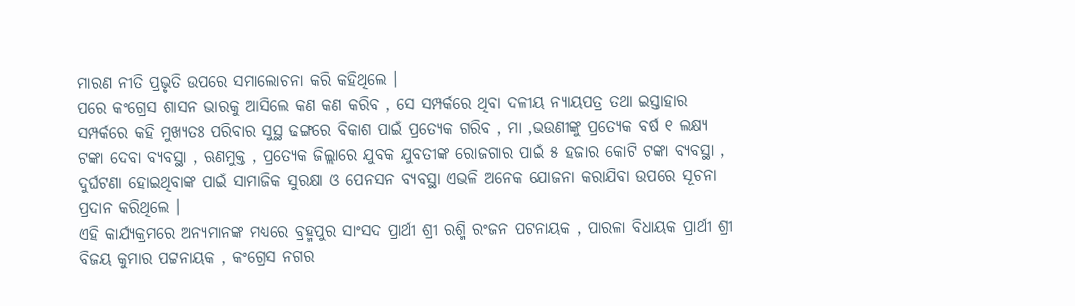ମାରଣ ନୀତି ପ୍ରଭୃତି ଉପରେ ସମାଲୋଚନା କରି କହିଥିଲେ ।
ପରେ କଂଗ୍ରେସ ଶାସନ ଭାରକୁ ଆସିଲେ କଣ କଣ କରିବ , ସେ ସମ୍ପର୍କରେ ଥିବା ଦଳୀୟ ନ୍ୟାୟପତ୍ର ତଥା ଇସ୍ତାହାର ସମ୍ପର୍କରେ କହି ମୁଖ୍ୟତଃ ପରିବାର ସୁସ୍ଥ ଢଙ୍ଗରେ ବିକାଶ ପାଇଁ ପ୍ରତ୍ୟେକ ଗରିବ , ମା ,ଭଉଣୀଙ୍କୁ ପ୍ରତ୍ୟେକ ବର୍ଷ ୧ ଲକ୍ଷ୍ୟ ଟଙ୍କା ଦେବା ବ୍ୟବସ୍ଥା , ଋଣମୁକ୍ତ , ପ୍ରତ୍ୟେକ ଜିଲ୍ଲାରେ ଯୁବକ ଯୁବତୀଙ୍କ ରୋଜଗାର ପାଇଁ ୫ ହଜାର କୋଟି ଟଙ୍କା ବ୍ୟବସ୍ଥା , ଦୁର୍ଘଟଣା ହୋଇଥିବାଙ୍କ ପାଇଁ ସାମାଜିକ ସୁରକ୍ଷା ଓ ପେନସନ ବ୍ୟବସ୍ଥା ଏଭଳି ଅନେକ ଯୋଜନା କରାଯିବା ଉପରେ ସୂଚନା ପ୍ରଦାନ କରିଥିଲେ ।
ଏହି କାର୍ଯ୍ୟକ୍ରମରେ ଅନ୍ୟମାନଙ୍କ ମଧ୍ୟରେ ବ୍ରହ୍ମପୁର ସାଂସଦ ପ୍ରାର୍ଥୀ ଶ୍ରୀ ରଶ୍ମି ରଂଜନ ପଟନାୟକ , ପାରଳା ବିଧାୟକ ପ୍ରାର୍ଥୀ ଶ୍ରୀ ବିଜୟ କୁମାର ପଟ୍ଟନାୟକ , କଂଗ୍ରେସ ନଗର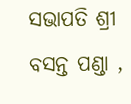ସଭାପତି ଶ୍ରୀ ବସନ୍ତ ପଣ୍ଡା ,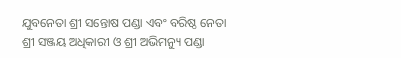ଯୁବନେତା ଶ୍ରୀ ସନ୍ତୋଷ ପଣ୍ଡା ଏବଂ ବରିଷ୍ଠ ନେତା ଶ୍ରୀ ସଞ୍ଜୟ ଅଧିକାରୀ ଓ ଶ୍ରୀ ଅଭିମନ୍ୟୁ ପଣ୍ଡା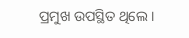ପ୍ରମୁଖ ଉପସ୍ଥିତ ଥିଲେ ।